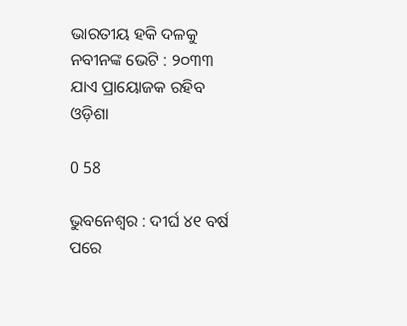ଭାରତୀୟ ହକି ଦଳକୁ ନବୀନଙ୍କ ଭେଟି : ୨୦୩୩ ଯାଏ ପ୍ରାୟୋଜକ ରହିବ ଓଡ଼ିଶା

0 58

ଭୁବନେଶ୍ୱର : ଦୀର୍ଘ ୪୧ ବର୍ଷ ପରେ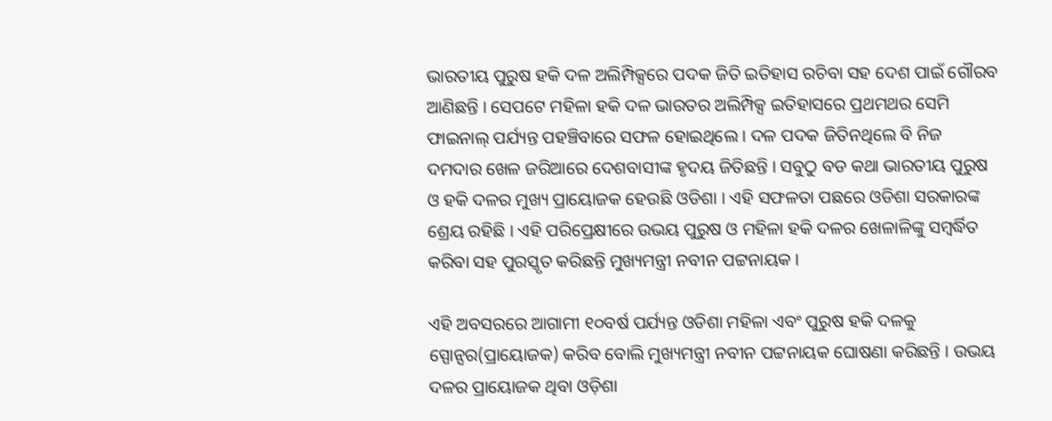ଭାରତୀୟ ପୁରୁଷ ହକି ଦଳ ଅଲିମ୍ପିକ୍ସରେ ପଦକ ଜିତି ଇତିହାସ ରଚିବା ସହ ଦେଶ ପାଇଁ ଗୌରବ ଆଣିଛନ୍ତି । ସେପଟେ ମହିଳା ହକି ଦଳ ଭାରତର ଅଲିମ୍ପିକ୍ସ ଇତିହାସରେ ପ୍ରଥମଥର ସେମି ଫାଇନାଲ୍ ପର୍ଯ୍ୟନ୍ତ ପହଞ୍ଚିବାରେ ସଫଳ ହୋଇଥିଲେ । ଦଳ ପଦକ ଜିତିନଥିଲେ ବି ନିଜ ଦମଦାର ଖେଳ ଜରିଆରେ ଦେଶବାସୀଙ୍କ ହୃଦୟ ଜିତିଛନ୍ତି । ସବୁଠୁ ବଡ କଥା ଭାରତୀୟ ପୁରୁଷ ଓ ହକି ଦଳର ମୁଖ୍ୟ ପ୍ରାୟୋଜକ ହେଉଛି ଓଡିଶା । ଏହି ସଫଳତା ପଛରେ ଓଡିଶା ସରକାରଙ୍କ ଶ୍ରେୟ ରହିଛି । ଏହି ପରିପ୍ରେକ୍ଷୀରେ ଉଭୟ ପୁରୁଷ ଓ ମହିଳା ହକି ଦଳର ଖେଳାଳିଙ୍କୁ ସମ୍ବର୍ଦ୍ଧିତ କରିବା ସହ ପୁରସ୍କୃତ କରିଛନ୍ତି ମୁଖ୍ୟମନ୍ତ୍ରୀ ନବୀନ ପଟ୍ଟନାୟକ ।

ଏହି ଅବସରରେ ଆଗାମୀ ୧୦ବର୍ଷ ପର୍ଯ୍ୟନ୍ତ ଓଡିଶା ମହିଳା ଏବଂ ପୁରୁଷ ହକି ଦଳକୁ ସ୍ପୋନ୍ସର(ପ୍ରାୟୋଜକ) କରିବ ବୋଲି ମୁଖ୍ୟମନ୍ତ୍ରୀ ନବୀନ ପଟ୍ଟନାୟକ ଘୋଷଣା କରିଛନ୍ତି । ଉଭୟ ଦଳର ପ୍ରାୟୋଜକ ଥିବା ଓଡ଼ିଶା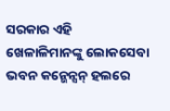ସରକାର ଏହି ଖେଳାଳିମାନଙ୍କୁ ଲୋକସେବା ଭବନ କନ୍ଭେନ୍ସନ୍ ହଲରେ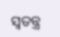ସ୍ୱତନ୍ତ୍ର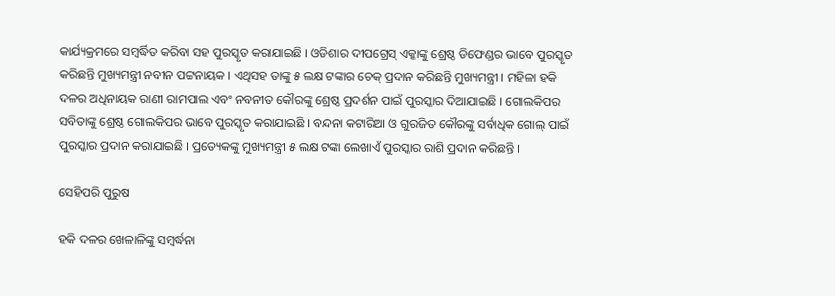କାର୍ଯ୍ୟକ୍ରମରେ ସମ୍ବର୍ଦ୍ଧିତ କରିବା ସହ ପୁରସ୍କୃତ କରାଯାଇଛି । ଓଡିଶାର ଦୀପଗ୍ରେସ୍ ଏକ୍କାଙ୍କୁ ଶ୍ରେଷ୍ଠ ଡିଫେଣ୍ଡର ଭାବେ ପୁରସ୍କୃତ କରିଛନ୍ତି ମୁଖ୍ୟମନ୍ତ୍ରୀ ନବୀନ ପଟ୍ଟନାୟକ । ଏଥିସହ ତାଙ୍କୁ ୫ ଲକ୍ଷ ଟଙ୍କାର ଚେକ୍ ପ୍ରଦାନ କରିଛନ୍ତି ମୁଖ୍ୟମନ୍ତ୍ରୀ । ମହିଳା ହକି ଦଳର ଅଧିନାୟକ ରାଣୀ ରାମପାଲ ଏବଂ ନବନୀତ କୌରଙ୍କୁ ଶ୍ରେଷ୍ଠ ପ୍ରଦର୍ଶନ ପାଇଁ ପୁରସ୍କାର ଦିଆଯାଇଛି । ଗୋଲକିପର ସବିତାଙ୍କୁ ଶ୍ରେଷ୍ଠ ଗୋଲକିପର ଭାବେ ପୁରସ୍କୃତ କରାଯାଇଛି । ବନ୍ଦନା କଟାରିଆ ଓ ଗୁରଜିତ କୌରଙ୍କୁ ସର୍ବାଧିକ ଗୋଲ୍ ପାଇଁ ପୁରସ୍କାର ପ୍ରଦାନ କରାଯାଇଛି । ପ୍ରତ୍ୟେକଙ୍କୁ ମୁଖ୍ୟମନ୍ତ୍ରୀ ୫ ଲକ୍ଷ ଟଙ୍କା ଲେଖାଏଁ ପୁରସ୍କାର ରାଶି ପ୍ରଦାନ କରିଛନ୍ତି ।

ସେହିପରି ପୁରୁଷ

ହକି ଦଳର ଖେଳାଳିଙ୍କୁ ସମ୍ବର୍ଦ୍ଧନା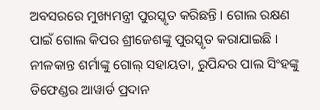ଅବସରରେ ମୁଖ୍ୟମନ୍ତ୍ରୀ ପୁରସ୍କୃତ କରିଛନ୍ତି । ଗୋଲ ରକ୍ଷଣ ପାଇଁ ଗୋଲ କିପର ଶ୍ରୀଜେଶଙ୍କୁ ପୁରସ୍କୃତ କରାଯାଇଛି । ନୀଳକାନ୍ତ ଶର୍ମାଙ୍କୁ ଗୋଲ୍ ସହାୟତା, ରୁପିନ୍ଦର ପାଲ ସିଂହଙ୍କୁ ଡିଫେଣ୍ଡର ଆୱାର୍ଡ ପ୍ରଦାନ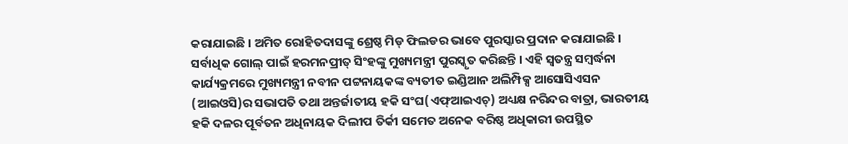କରାଯାଇଛି । ଅମିତ ରୋହିତଦାସଙ୍କୁ ଶ୍ରେଷ୍ଠ ମିଡ୍ ଫିଲଡର ଭାବେ ପୁରସ୍କାର ପ୍ରଦାନ କରାଯାଇଛି । ସର୍ବାଧିକ ଗୋଲ୍ ପାଇଁ ହରମନପ୍ରୀତ୍ ସିଂହଙ୍କୁ ମୁଖ୍ୟମନ୍ତ୍ରୀ ପୁରସ୍କୃତ କରିଛନ୍ତି । ଏହି ସ୍ୱତନ୍ତ୍ର ସମ୍ବର୍ଦ୍ଧନା କାର୍ଯ୍ୟକ୍ରମରେ ମୁଖ୍ୟମନ୍ତ୍ରୀ ନବୀନ ପଟ୍ଟନାୟକଙ୍କ ବ୍ୟତୀତ ଇଣ୍ଡିଆନ ଅଲିମ୍ପିକ୍ସ ଆସୋସିଏସନ (ଆଇଓସି)ର ସଭାପତି ତଥା ଅନ୍ତର୍ଜାତୀୟ ହକି ସଂଘ(ଏଫ୍ଆଇଏଚ୍) ଅଧ୍ୟକ୍ଷ ନରିନ୍ଦର ବାତ୍ରା, ଭାରତୀୟ ହକି ଦଳର ପୂର୍ବତନ ଅଧିନାୟକ ଦିଲୀପ ତିର୍କୀ ସମେତ ଅନେକ ବରିଷ୍ଠ ଅଧିକାରୀ ଉପସ୍ଥିତ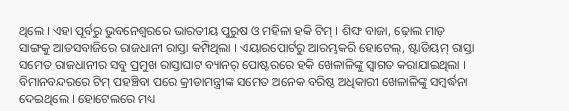ଥିଲେ । ଏହା ପୂର୍ବରୁ ଭୁବନେଶ୍ୱରରେ ଭାରତୀୟ ପୁରୁଷ ଓ ମହିଳା ହକି ଟିମ୍ । ଶିଙ୍ଘ ବାଜା, ଢ଼ୋଲ ମାଡ଼ ସାଙ୍ଗକୁ ଆତସବାଜିରେ ରାଜଧାନୀ ରାସ୍ତା କମ୍ପିଥିଲା । ଏୟାରପୋର୍ଟରୁ ଆରମ୍ଭକରି ହୋଟେଲ୍, ଷ୍ଟାଡିୟମ୍ ରାସ୍ତା ସମେତ ରାଜଧାନୀର ସବୁ ପ୍ରମୁଖ ରାସ୍ତାଘାଟ ବ୍ୟାନର୍ ପୋଷ୍ଟରରେ ହକି ଖେଳାଳିଙ୍କୁ ସ୍ୱାଗତ କରାଯାଇଥିଲା । ବିମାନବନ୍ଦରରେ ଟିମ୍ ପହଞ୍ଚିବା ପରେ କ୍ରୀଡାମନ୍ତ୍ରୀଙ୍କ ସମେତ ଅନେକ ବରିଷ୍ଠ ଅଧିକାରୀ ଖେଳାଳିଙ୍କୁ ସମ୍ବର୍ଦ୍ଧନା ଦେଇଥିଲେ । ହୋଟେଲରେ ମଧ୍ୟ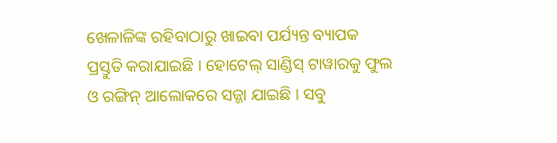ଖେଳାଳିଙ୍କ ରହିବାଠାରୁ ଖାଇବା ପର୍ଯ୍ୟନ୍ତ ବ୍ୟାପକ
ପ୍ରସ୍ତୁତି କରାଯାଇଛି । ହୋଟେଲ୍ ସାଣ୍ଡିସ୍ ଟାୱାରକୁ ଫୁଲ ଓ ରଙ୍ଗିନ୍ ଆଲୋକରେ ସଜ୍ଜା ଯାଇଛି । ସବୁ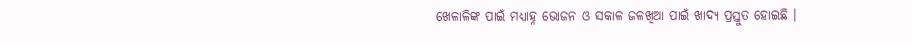ଖେଳାଳିଙ୍କ ପାଇଁ ମଧ୍ୟାହ୍ନ ଭୋଜନ ଓ ସକାଳ ଜଳଖିଆ ପାଇଁ ଖାଦ୍ୟ ପ୍ରସ୍ତୁତ ହୋଇଛି ।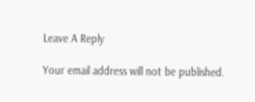Leave A Reply

Your email address will not be published.